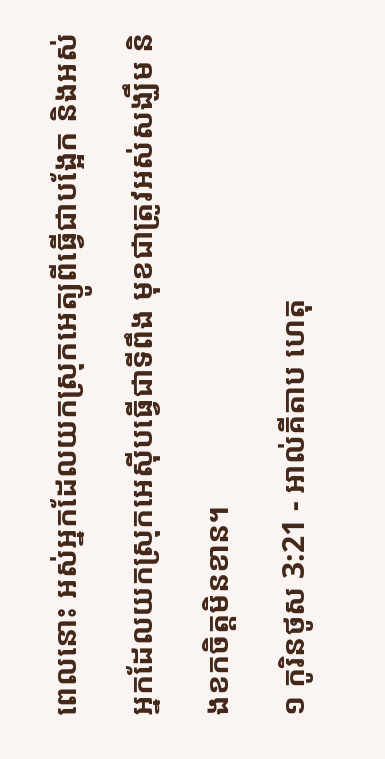ពេលនោះ អស់អ្នកដែលយកស្រុកអេត្យូពីធ្វើជាបង្អែក និងអស់អ្នកដែលយកស្រុកអេស៊ីបធ្វើជាទីពឹង មុខជាត្រូវអស់សង្ឃឹម និងខកចិត្តមិនខាន។
១ កូរិនថូស 3:21 - អាល់គីតាប ហេតុ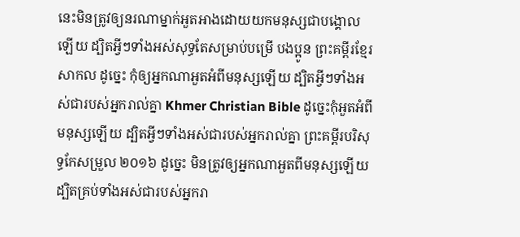នេះមិនត្រូវឲ្យនរណាម្នាក់អួតអាងដោយយកមនុស្សជាបង្គោលឡើយ ដ្បិតអ្វីៗទាំងអស់សុទ្ធតែសម្រាប់បម្រើ បងប្អូន ព្រះគម្ពីរខ្មែរសាកល ដូច្នេះ កុំឲ្យអ្នកណាអួតអំពីមនុស្សឡើយ ដ្បិតអ្វីៗទាំងអស់ជារបស់អ្នករាល់គ្នា Khmer Christian Bible ដូច្នេះកុំអួតអំពីមនុស្សឡើយ ដ្បិតអ្វីៗទាំងអស់ជារបស់អ្នករាល់គ្នា ព្រះគម្ពីរបរិសុទ្ធកែសម្រួល ២០១៦ ដូច្នេះ មិនត្រូវឲ្យអ្នកណាអួតពីមនុស្សឡើយ ដ្បិតគ្រប់ទាំងអស់ជារបស់អ្នករា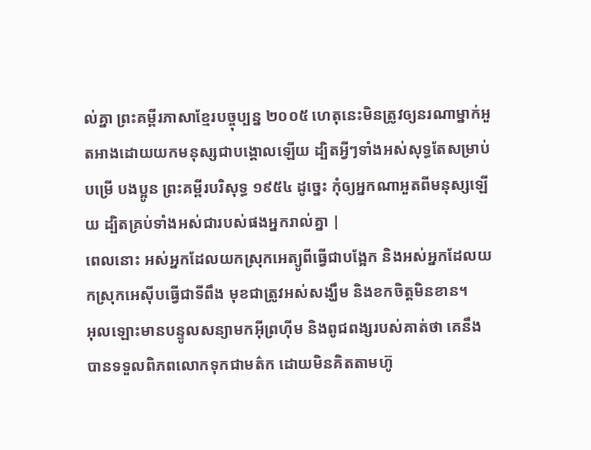ល់គ្នា ព្រះគម្ពីរភាសាខ្មែរបច្ចុប្បន្ន ២០០៥ ហេតុនេះមិនត្រូវឲ្យនរណាម្នាក់អួតអាងដោយយកមនុស្សជាបង្គោលឡើយ ដ្បិតអ្វីៗទាំងអស់សុទ្ធតែសម្រាប់បម្រើ បងប្អូន ព្រះគម្ពីរបរិសុទ្ធ ១៩៥៤ ដូច្នេះ កុំឲ្យអ្នកណាអួតពីមនុស្សឡើយ ដ្បិតគ្រប់ទាំងអស់ជារបស់ផងអ្នករាល់គ្នា |
ពេលនោះ អស់អ្នកដែលយកស្រុកអេត្យូពីធ្វើជាបង្អែក និងអស់អ្នកដែលយកស្រុកអេស៊ីបធ្វើជាទីពឹង មុខជាត្រូវអស់សង្ឃឹម និងខកចិត្តមិនខាន។
អុលឡោះមានបន្ទូលសន្យាមកអ៊ីព្រហ៊ីម និងពូជពង្សរបស់គាត់ថា គេនឹងបានទទួលពិភពលោកទុកជាមត៌ក ដោយមិនគិតតាមហ៊ូ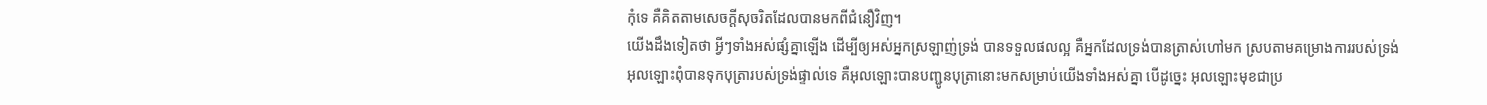កុំទេ គឺគិតតាមសេចក្ដីសុចរិតដែលបានមកពីជំនឿវិញ។
យើងដឹងទៀតថា អ្វីៗទាំងអស់ផ្សំគ្នាឡើង ដើម្បីឲ្យអស់អ្នកស្រឡាញ់ទ្រង់ បានទទួលផលល្អ គឺអ្នកដែលទ្រង់បានត្រាស់ហៅមក ស្របតាមគម្រោងការរបស់ទ្រង់
អុលឡោះពុំបានទុកបុត្រារបស់ទ្រង់ផ្ទាល់ទេ គឺអុលឡោះបានបញ្ជូនបុត្រានោះមកសម្រាប់យើងទាំងអស់គ្នា បើដូច្នេះ អុលឡោះមុខជាប្រ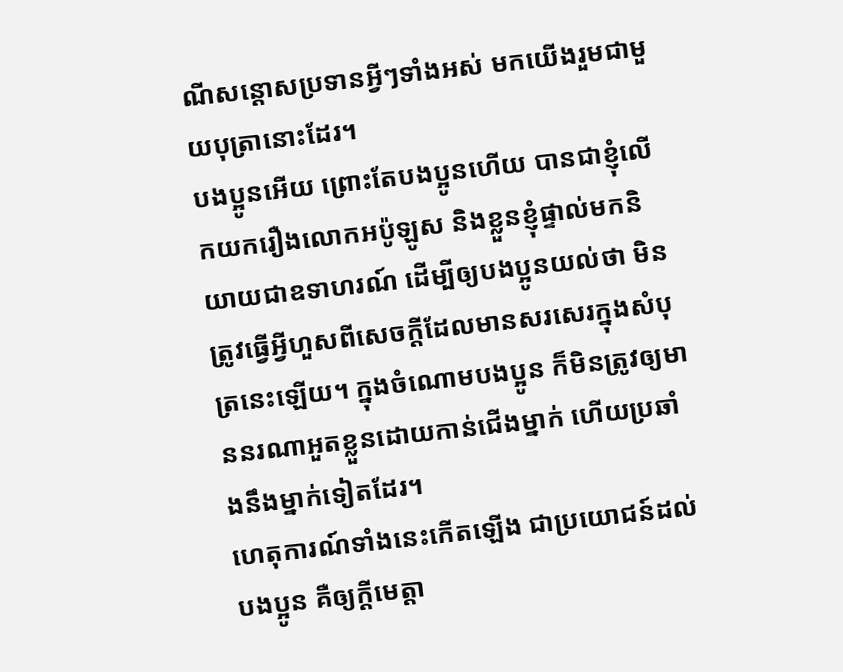ណីសន្ដោសប្រទានអ្វីៗទាំងអស់ មកយើងរួមជាមួយបុត្រានោះដែរ។
បងប្អូនអើយ ព្រោះតែបងប្អូនហើយ បានជាខ្ញុំលើកយករឿងលោកអប៉ូឡូស និងខ្លួនខ្ញុំផ្ទាល់មកនិយាយជាឧទាហរណ៍ ដើម្បីឲ្យបងប្អូនយល់ថា មិនត្រូវធ្វើអ្វីហួសពីសេចក្ដីដែលមានសរសេរក្នុងសំបុត្រនេះឡើយ។ ក្នុងចំណោមបងប្អូន ក៏មិនត្រូវឲ្យមាននរណាអួតខ្លួនដោយកាន់ជើងម្នាក់ ហើយប្រឆាំងនឹងម្នាក់ទៀតដែរ។
ហេតុការណ៍ទាំងនេះកើតឡើង ជាប្រយោជន៍ដល់បងប្អូន គឺឲ្យក្តីមេត្តា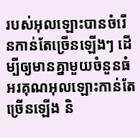របស់អុលឡោះបានចំរើនកាន់តែច្រើនឡើងៗ ដើម្បីឲ្យមានគ្នាមួយចំនួនធំ អរគុណអុលឡោះកាន់តែច្រើនឡើង និ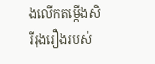ងលើកតម្កើងសិរីរុងរឿងរបស់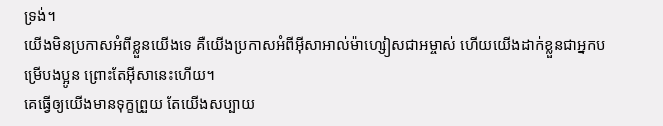ទ្រង់។
យើងមិនប្រកាសអំពីខ្លួនយើងទេ គឺយើងប្រកាសអំពីអ៊ីសាអាល់ម៉ាហ្សៀសជាអម្ចាស់ ហើយយើងដាក់ខ្លួនជាអ្នកបម្រើបងប្អូន ព្រោះតែអ៊ីសានេះហើយ។
គេធ្វើឲ្យយើងមានទុក្ខព្រួយ តែយើងសប្បាយ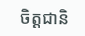ចិត្ដជានិ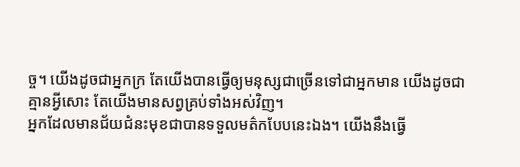ច្ច។ យើងដូចជាអ្នកក្រ តែយើងបានធ្វើឲ្យមនុស្សជាច្រើនទៅជាអ្នកមាន យើងដូចជាគ្មានអ្វីសោះ តែយើងមានសព្វគ្រប់ទាំងអស់វិញ។
អ្នកដែលមានជ័យជំនះមុខជាបានទទួលមត៌កបែបនេះឯង។ យើងនឹងធ្វើ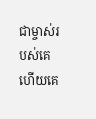ជាម្ចាស់របស់គេ ហើយគេ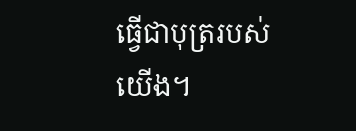ធ្វើជាបុត្ររបស់យើង។